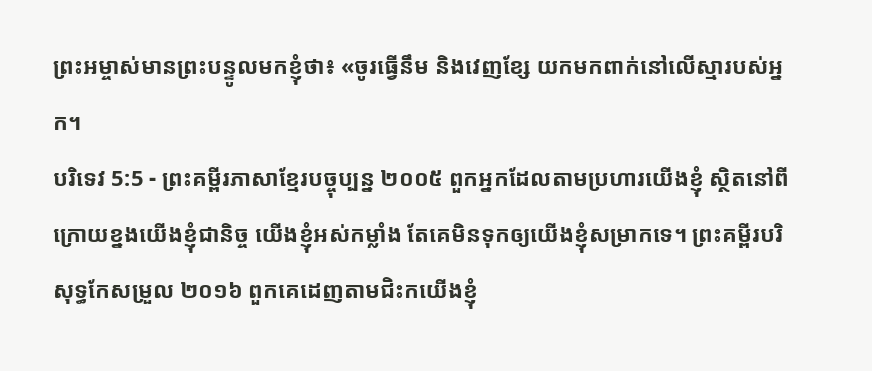ព្រះអម្ចាស់មានព្រះបន្ទូលមកខ្ញុំថា៖ «ចូរធ្វើនឹម និងវេញខ្សែ យកមកពាក់នៅលើស្មារបស់អ្នក។
បរិទេវ 5:5 - ព្រះគម្ពីរភាសាខ្មែរបច្ចុប្បន្ន ២០០៥ ពួកអ្នកដែលតាមប្រហារយើងខ្ញុំ ស្ថិតនៅពីក្រោយខ្នងយើងខ្ញុំជានិច្ច យើងខ្ញុំអស់កម្លាំង តែគេមិនទុកឲ្យយើងខ្ញុំសម្រាកទេ។ ព្រះគម្ពីរបរិសុទ្ធកែសម្រួល ២០១៦ ពួកគេដេញតាមជិះកយើងខ្ញុំ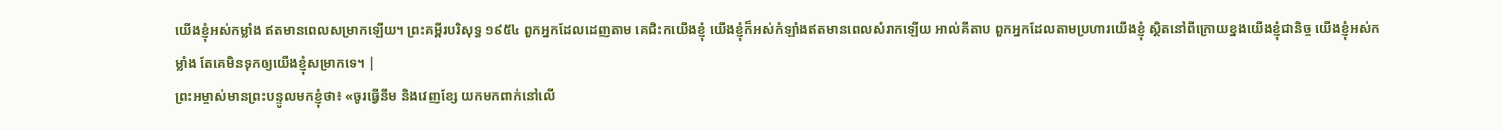យើងខ្ញុំអស់កម្លាំង ឥតមានពេលសម្រាកឡើយ។ ព្រះគម្ពីរបរិសុទ្ធ ១៩៥៤ ពួកអ្នកដែលដេញតាម គេជិះកយើងខ្ញុំ យើងខ្ញុំក៏អស់កំឡាំងឥតមានពេលសំរាកឡើយ អាល់គីតាប ពួកអ្នកដែលតាមប្រហារយើងខ្ញុំ ស្ថិតនៅពីក្រោយខ្នងយើងខ្ញុំជានិច្ច យើងខ្ញុំអស់កម្លាំង តែគេមិនទុកឲ្យយើងខ្ញុំសម្រាកទេ។ |
ព្រះអម្ចាស់មានព្រះបន្ទូលមកខ្ញុំថា៖ «ចូរធ្វើនឹម និងវេញខ្សែ យកមកពាក់នៅលើ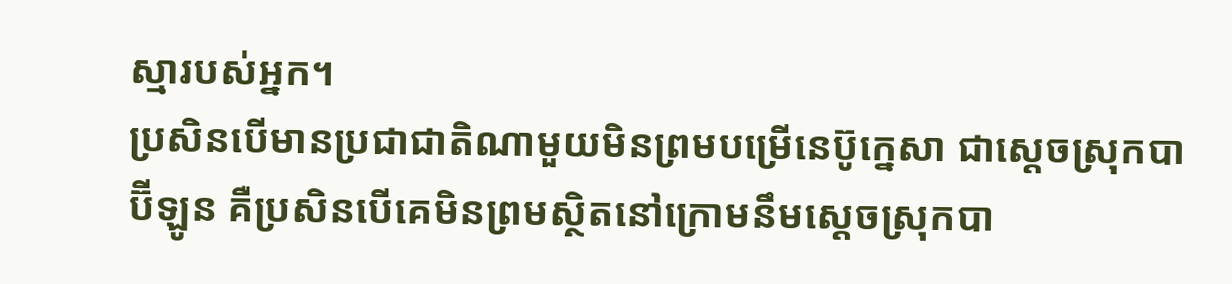ស្មារបស់អ្នក។
ប្រសិនបើមានប្រជាជាតិណាមួយមិនព្រមបម្រើនេប៊ូក្នេសា ជាស្ដេចស្រុកបាប៊ីឡូន គឺប្រសិនបើគេមិនព្រមស្ថិតនៅក្រោមនឹមស្ដេចស្រុកបា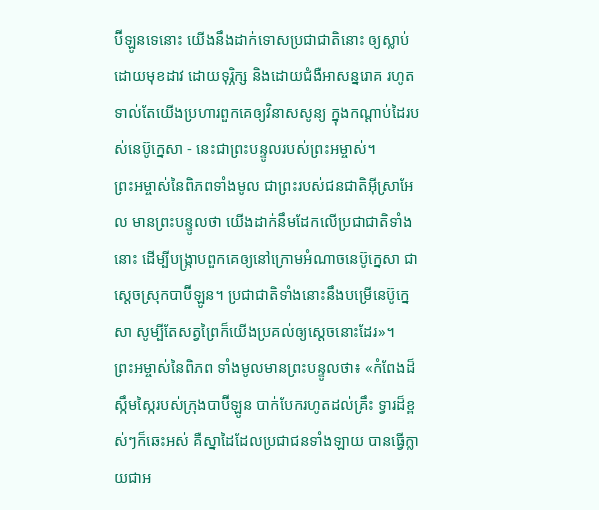ប៊ីឡូនទេនោះ យើងនឹងដាក់ទោសប្រជាជាតិនោះ ឲ្យស្លាប់ដោយមុខដាវ ដោយទុរ្ភិក្ស និងដោយជំងឺអាសន្នរោគ រហូតទាល់តែយើងប្រហារពួកគេឲ្យវិនាសសូន្យ ក្នុងកណ្ដាប់ដៃរបស់នេប៊ូក្នេសា - នេះជាព្រះបន្ទូលរបស់ព្រះអម្ចាស់។
ព្រះអម្ចាស់នៃពិភពទាំងមូល ជាព្រះរបស់ជនជាតិអ៊ីស្រាអែល មានព្រះបន្ទូលថា យើងដាក់នឹមដែកលើប្រជាជាតិទាំងនោះ ដើម្បីបង្ក្រាបពួកគេឲ្យនៅក្រោមអំណាចនេប៊ូក្នេសា ជាស្ដេចស្រុកបាប៊ីឡូន។ ប្រជាជាតិទាំងនោះនឹងបម្រើនេប៊ូក្នេសា សូម្បីតែសត្វព្រៃក៏យើងប្រគល់ឲ្យស្ដេចនោះដែរ»។
ព្រះអម្ចាស់នៃពិភព ទាំងមូលមានព្រះបន្ទូលថា៖ «កំពែងដ៏ស្កឹមស្កៃរបស់ក្រុងបាប៊ីឡូន បាក់បែករហូតដល់គ្រឹះ ទ្វារដ៏ខ្ពស់ៗក៏ឆេះអស់ គឺស្នាដៃដែលប្រជាជនទាំងឡាយ បានធ្វើក្លាយជាអ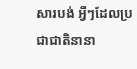សារបង់ អ្វីៗដែលប្រជាជាតិនានា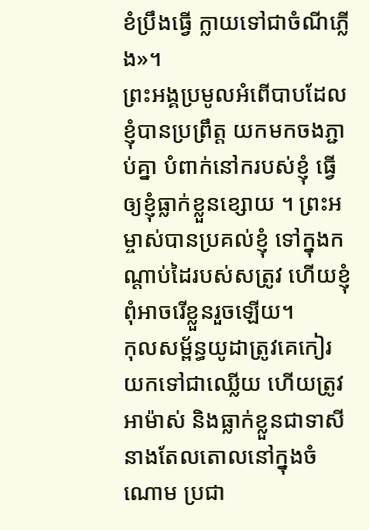ខំប្រឹងធ្វើ ក្លាយទៅជាចំណីភ្លើង»។
ព្រះអង្គប្រមូលអំពើបាបដែលខ្ញុំបានប្រព្រឹត្ត យកមកចងភ្ជាប់គ្នា បំពាក់នៅករបស់ខ្ញុំ ធ្វើឲ្យខ្ញុំធ្លាក់ខ្លួនខ្សោយ ។ ព្រះអម្ចាស់បានប្រគល់ខ្ញុំ ទៅក្នុងកណ្ដាប់ដៃរបស់សត្រូវ ហើយខ្ញុំពុំអាចរើខ្លួនរួចឡើយ។
កុលសម្ព័ន្ធយូដាត្រូវគេកៀរយកទៅជាឈ្លើយ ហើយត្រូវអាម៉ាស់ និងធ្លាក់ខ្លួនជាទាសី នាងតែលតោលនៅក្នុងចំណោម ប្រជា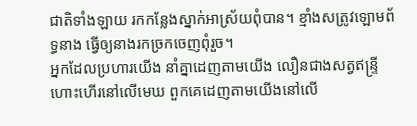ជាតិទាំងឡាយ រកកន្លែងស្នាក់អាស្រ័យពុំបាន។ ខ្មាំងសត្រូវឡោមព័ទ្ធនាង ធ្វើឲ្យនាងរកច្រកចេញពុំរួច។
អ្នកដែលប្រហារយើង នាំគ្នាដេញតាមយើង លឿនជាងសត្វឥន្ទ្រីហោះហើរនៅលើមេឃ ពួកគេដេញតាមយើងនៅលើ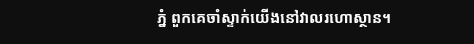ភ្នំ ពួកគេចាំស្ទាក់យើងនៅវាលរហោស្ថាន។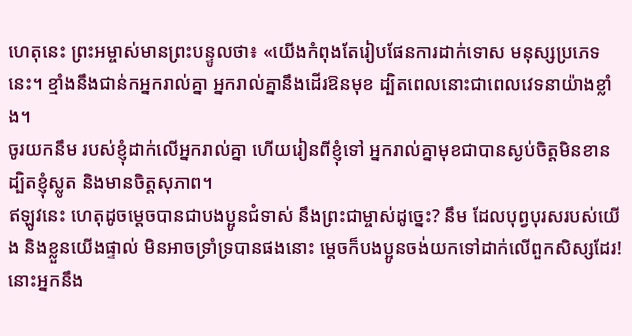ហេតុនេះ ព្រះអម្ចាស់មានព្រះបន្ទូលថា៖ «យើងកំពុងតែរៀបផែនការដាក់ទោស មនុស្សប្រភេទនេះ។ ខ្មាំងនឹងជាន់កអ្នករាល់គ្នា អ្នករាល់គ្នានឹងដើរឱនមុខ ដ្បិតពេលនោះជាពេលវេទនាយ៉ាងខ្លាំង។
ចូរយកនឹម របស់ខ្ញុំដាក់លើអ្នករាល់គ្នា ហើយរៀនពីខ្ញុំទៅ អ្នករាល់គ្នាមុខជាបានស្ងប់ចិត្តមិនខាន ដ្បិតខ្ញុំស្លូត និងមានចិត្តសុភាព។
ឥឡូវនេះ ហេតុដូចម្ដេចបានជាបងប្អូនជំទាស់ នឹងព្រះជាម្ចាស់ដូច្នេះ? នឹម ដែលបុព្វបុរសរបស់យើង និងខ្លួនយើងផ្ទាល់ មិនអាចទ្រាំទ្របានផងនោះ ម្ដេចក៏បងប្អូនចង់យកទៅដាក់លើពួកសិស្សដែរ!
នោះអ្នកនឹង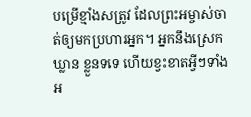បម្រើខ្មាំងសត្រូវ ដែលព្រះអម្ចាស់ចាត់ឲ្យមកប្រហារអ្នក។ អ្នកនឹងស្រេកឃ្លាន ខ្លួនទទេ ហើយខ្វះខាតអ្វីៗទាំងអ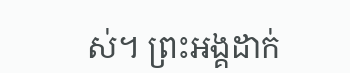ស់។ ព្រះអង្គដាក់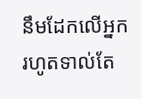នឹមដែកលើអ្នក រហូតទាល់តែ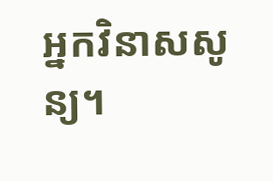អ្នកវិនាសសូន្យ។